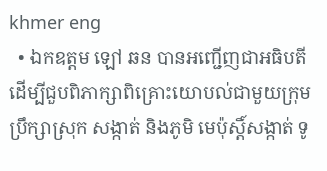khmer eng
  • ឯកឧត្តម ឡៅ ឆន បានអញ្ជើញជាអធិបតី ដើម្បីជួបពិភាក្សាពិគ្រោះយោបល់ជាមួយក្រុមប្រឹក្សាស្រុក សង្កាត់ និងភូមិ មេប៉ុស្តិ៍សង្កាត់ ទូ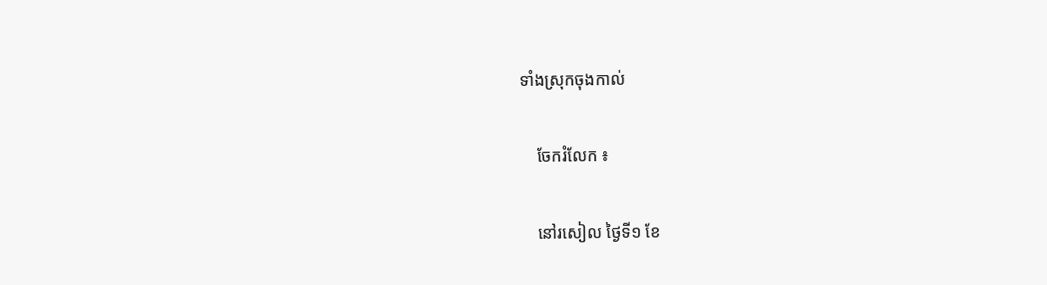ទាំងស្រុកចុងកាល់

    ចែករំលែក ៖

    នៅរសៀល ថ្ងៃទី១ ខែ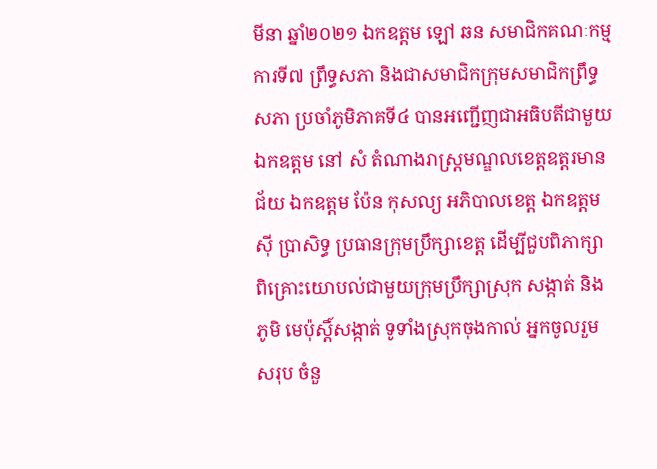មីនា ឆ្នាំ២០២១ ឯកឧត្តម ឡៅ ឆន សមាជិកគណៈកម្មការទី៧ ព្រឹទ្ធសភា និងជាសមាជិកក្រុមសមាជិកព្រឹទ្ធសភា ប្រចាំភូមិភាគទី៤ បានអញ្ជើញជាអធិបតីជាមួយ ឯកឧត្តម នៅ សំ តំណាងរាស្ត្រមណ្ឌលខេត្តឧត្តរមានជ័យ ឯកឧត្តម ប៉ែន កុសល្យ អភិបាលខេត្ត ឯកឧត្តម ស៊ី ប្រាសិទ្ធ ប្រធានក្រុមប្រឹក្សាខេត្ត ដើម្បីជួបពិភាក្សាពិគ្រោះយោបល់ជាមួយក្រុមប្រឹក្សាស្រុក សង្កាត់ និងភូមិ មេប៉ុស្តិ៍សង្កាត់ ទូទាំងស្រុកចុងកាល់ អ្នកចូលរួមសរុប ចំនួ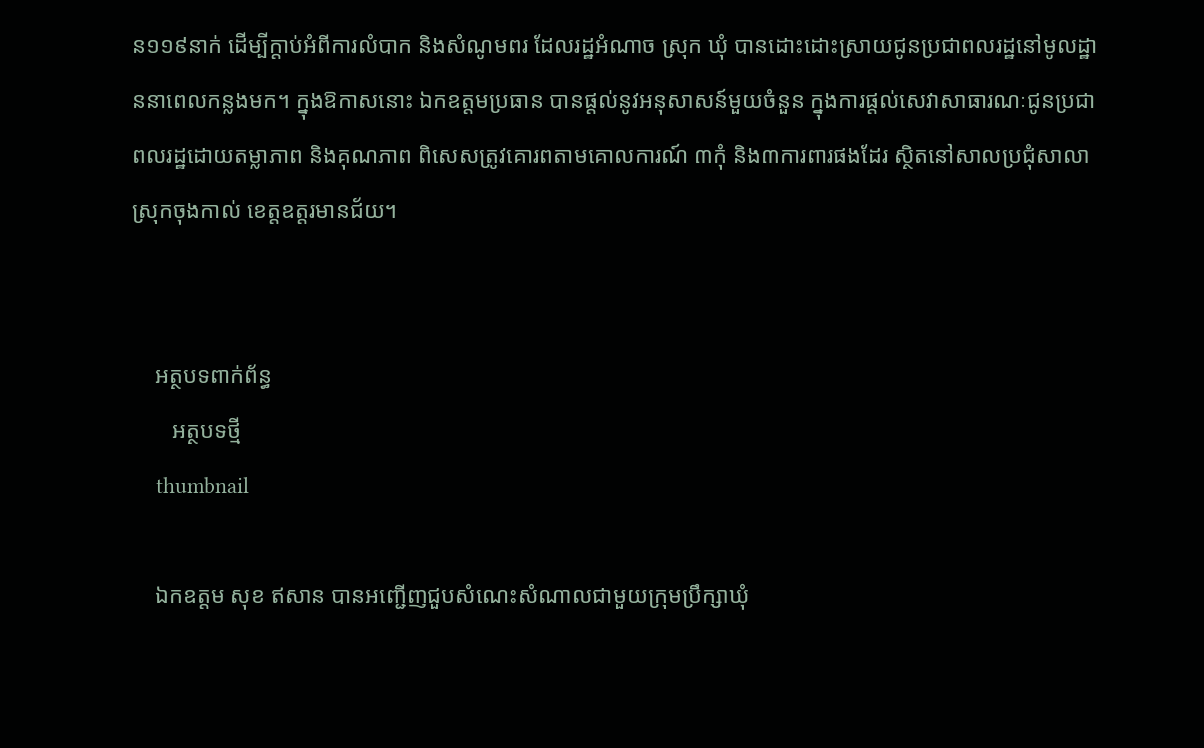ន១១៩នាក់ ដើម្បីក្តាប់អំពីការលំបាក និងសំណូមពរ ដែលរដ្ឋអំណាច ស្រុក ឃុំ បានដោះដោះស្រាយជូនប្រជាពលរដ្ឋនៅមូលដ្ឋាននាពេលកន្លងមក។ ក្នុងឱកាសនោះ ឯកឧត្តមប្រធាន បានផ្តល់នូវអនុសាសន៍មួយចំនួន ក្នុងការផ្តល់សេវាសាធារណៈជូនប្រជាពលរដ្ឋដោយតម្លាភាព និងគុណភាព ពិសេសត្រូវគោរពតាមគោលការណ៍ ៣កុំ និង៣ការពារផងដែរ ស្ថិតនៅសាលប្រជុំសាលាស្រុកចុងកាល់ ខេត្តឧត្តរមានជ័យ។


    អត្ថបទពាក់ព័ន្ធ
       អត្ថបទថ្មី
    thumbnail

    ឯកឧត្ដម សុខ ឥសាន បានអញ្ជើញជួបសំណេះសំណាលជាមួយក្រុមប្រឹក្សាឃុំ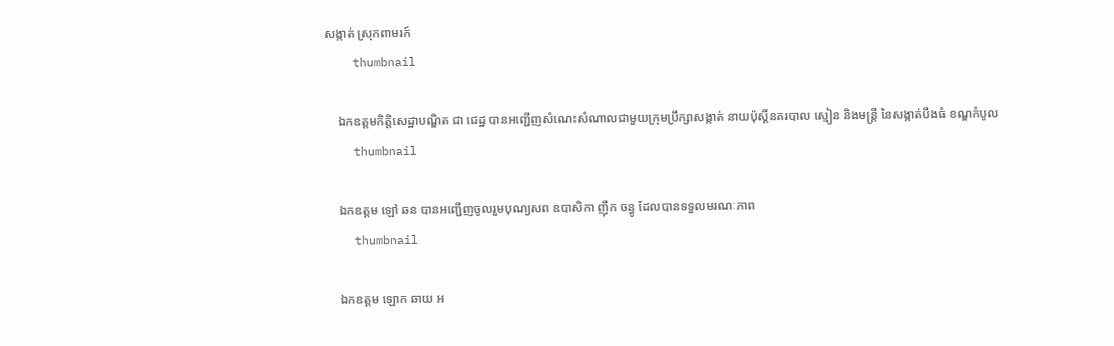សង្កាត់ ស្រុកពាមរក៍
    thumbnail

    ឯកឧត្តមកិត្តិសេដ្ឋាបណ្ឌិត ជា ជេដ្ឋ បានអញ្ជេីញសំណេះសំណាលជាមួយក្រុមប្រឹក្សាសង្កាត់ នាយប៉ុស្តិ៍នគរបាល ស្មៀន និងមន្រ្តី នៃសង្កាត់បឹងធំ ខណ្ឌកំបូល
    thumbnail

    ឯកឧត្តម ឡៅ ឆន បានអញ្ជើញចូលរួមបុណ្យសព ឧបាសិកា ញ៉ឹក ចន្ធូ ដែលបានទទួលមរណៈភាព
    thumbnail

    ឯកឧត្តម ឡោក ឆាយ អ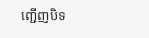ញ្ជើញបិទ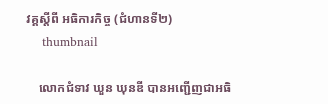វគ្គស្តីពី អធិការកិច្ច (ជំហានទី២)
    thumbnail

    លោកជំទាវ ឃួន ឃុនឌី បានអញ្ជើញជាអធិ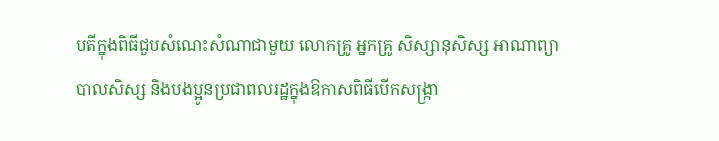បតីក្នុងពិធីជួបសំណេះសំណាជាមួយ លោកគ្រូ អ្នកគ្រូ សិស្សានុសិស្ស អាណាព្យាបាលសិស្ស និងបងប្អូនប្រជាពលរដ្ឋក្នុងឱកាសពិធីបើកសង្ក្រា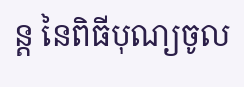ន្ត នៃពិធីបុណ្យចូល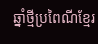ឆ្នាំថ្មីប្រពៃណីខ្មែរ